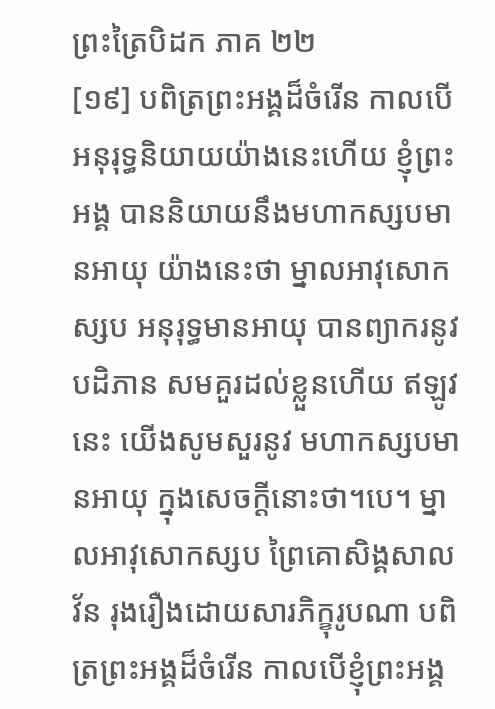ព្រះត្រៃបិដក ភាគ ២២
[១៩] បពិត្រព្រះអង្គដ៏ចំរើន កាលបើអនុរុទ្ធនិយាយយ៉ាងនេះហើយ ខ្ញុំព្រះអង្គ បាននិយាយនឹងមហាកស្សបមានអាយុ យ៉ាងនេះថា ម្នាលអាវុសោកស្សប អនុរុទ្ធមានអាយុ បានព្យាករនូវបដិភាន សមគួរដល់ខ្លួនហើយ ឥឡូវនេះ យើងសូមសួរនូវ មហាកស្សបមានអាយុ ក្នុងសេចក្តីនោះថា។បេ។ ម្នាលអាវុសោកស្សប ព្រៃគោសិង្គសាលវ័ន រុងរឿងដោយសារភិក្ខុរូបណា បពិត្រព្រះអង្គដ៏ចំរើន កាលបើខ្ញុំព្រះអង្គ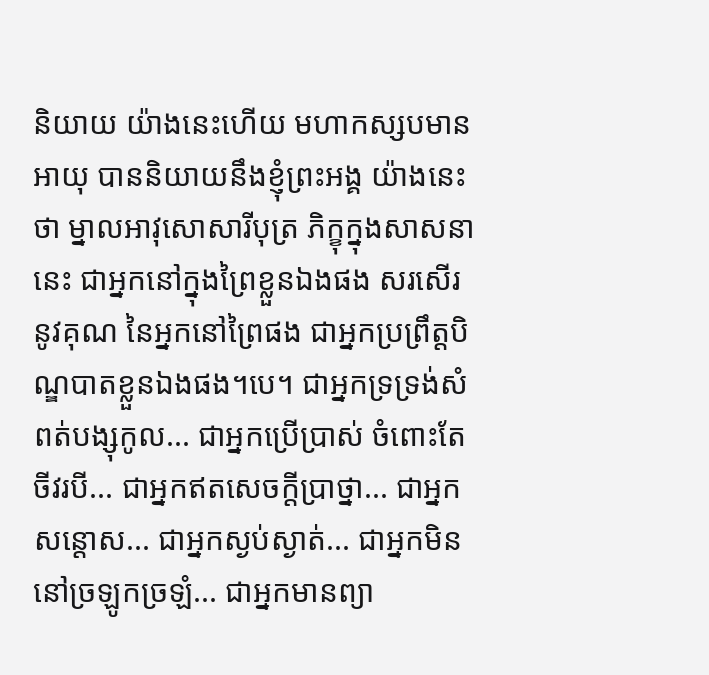និយាយ យ៉ាងនេះហើយ មហាកស្សបមានអាយុ បាននិយាយនឹងខ្ញុំព្រះអង្គ យ៉ាងនេះថា ម្នាលអាវុសោសារីបុត្រ ភិក្ខុក្នុងសាសនានេះ ជាអ្នកនៅក្នុងព្រៃខ្លួនឯងផង សរសើរនូវគុណ នៃអ្នកនៅព្រៃផង ជាអ្នកប្រព្រឹត្តបិណ្ឌបាតខ្លួនឯងផង។បេ។ ជាអ្នកទ្រទ្រង់សំពត់បង្សុកូល... ជាអ្នកប្រើប្រាស់ ចំពោះតែចីវរបី... ជាអ្នកឥតសេចក្តីប្រាថ្នា... ជាអ្នកសន្តោស... ជាអ្នកស្ងប់ស្ងាត់... ជាអ្នកមិននៅច្រឡូកច្រឡំ... ជាអ្នកមានព្យា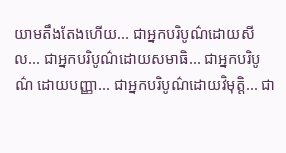យាមតឹងតែងហើយ... ជាអ្នកបរិបូណ៌ដោយសីល... ជាអ្នកបរិបូណ៌ដោយសមាធិ... ជាអ្នកបរិបូណ៌ ដោយបញ្ញា... ជាអ្នកបរិបូណ៌ដោយវិមុត្តិ... ជា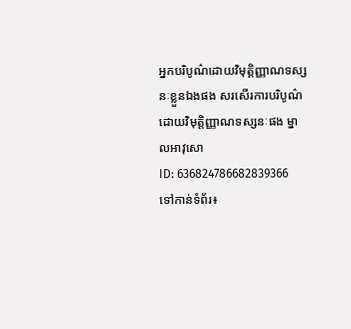អ្នកបរិបូណ៌ដោយវិមុត្តិញ្ញាណទស្សនៈខ្លួនឯងផង សរសើរការបរិបូណ៌ដោយវិមុត្តិញ្ញាណទស្សនៈផង ម្នាលអាវុសោ
ID: 636824786682839366
ទៅកាន់ទំព័រ៖